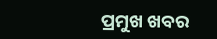ପ୍ରମୁଖ ଖବର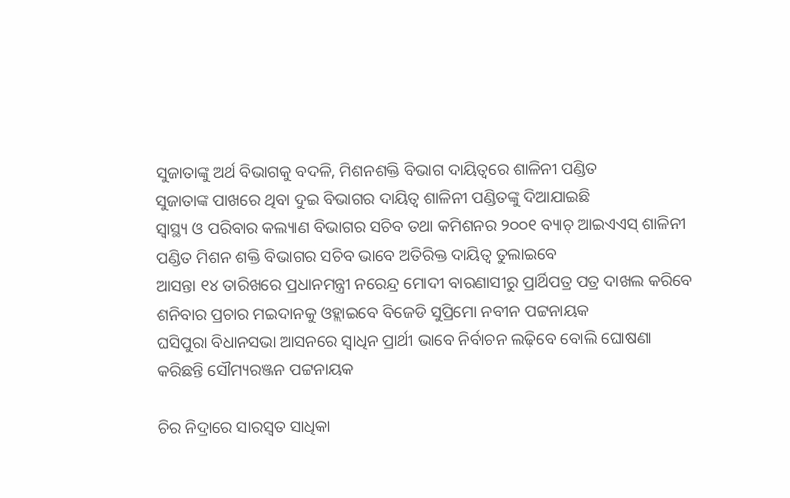ସୁଜାତାଙ୍କୁ ଅର୍ଥ ବିଭାଗକୁ ବଦଳି, ମିଶନଶକ୍ତି ବିଭାଗ ଦାୟିତ୍ୱରେ ଶାଳିନୀ ପଣ୍ଡିତ
ସୁଜାତାଙ୍କ ପାଖରେ ଥିବା ଦୁଇ ବିଭାଗର ଦାୟିତ୍ୱ ଶାଳିନୀ ପଣ୍ଡିତଙ୍କୁ ଦିଆଯାଇଛି
ସ୍ୱାସ୍ଥ୍ୟ ଓ ପରିବାର କଲ୍ୟାଣ ବିଭାଗର ସଚିବ ତଥା କମିଶନର ୨୦୦୧ ବ୍ୟାଚ୍ ଆଇଏଏସ୍ ଶାଳିନୀ ପଣ୍ଡିତ ମିଶନ ଶକ୍ତି ବିଭାଗର ସଚିବ ଭାବେ ଅତିରିକ୍ତ ଦାୟିତ୍ୱ ତୁଲାଇବେ
ଆସନ୍ତା ୧୪ ତାରିଖରେ ପ୍ରଧାନମନ୍ତ୍ରୀ ନରେନ୍ଦ୍ର ମୋଦୀ ବାରଣାସୀରୁ ପ୍ରାର୍ଥିପତ୍ର ପତ୍ର ଦାଖଲ କରିବେ
ଶନିବାର ପ୍ରଚାର ମଇଦାନକୁ ଓହ୍ଲାଇବେ ବିଜେଡି ସୁପ୍ରିମୋ ନବୀନ ପଟ୍ଟନାୟକ
ଘସିପୁରା ବିଧାନସଭା ଆସନରେ ସ୍ୱାଧିନ ପ୍ରାର୍ଥୀ ଭାବେ ନିର୍ବାଚନ ଲଢ଼ିବେ ବୋଲି ଘୋଷଣା କରିଛନ୍ତି ସୌମ୍ୟରଞ୍ଜନ ପଟ୍ଟନାୟକ

ଚିର ନିଦ୍ରାରେ ସାରସ୍ୱତ ସାଧିକା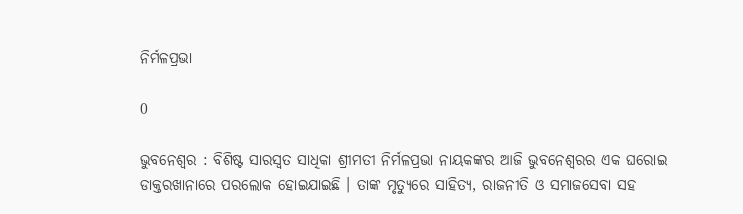ନିର୍ମଳପ୍ରଭା

0

ଭୁବନେଶ୍ୱର : ବିଶିଷ୍ଟ ସାରସ୍ୱତ ସାଧିକା ଶ୍ରୀମତୀ ନିର୍ମଳପ୍ରଭା ନାୟକଙ୍କର ଆଜି ଭୁବନେଶ୍ବରର ଏକ ଘରୋଇ ଡାକ୍ତରଖାନାରେ ପରଲୋକ ହୋଇଯାଇଛି । ତାଙ୍କ ମୃତ୍ୟୁରେ ସାହିତ୍ୟ, ରାଜନୀତି ଓ ସମାଜସେବା ସହ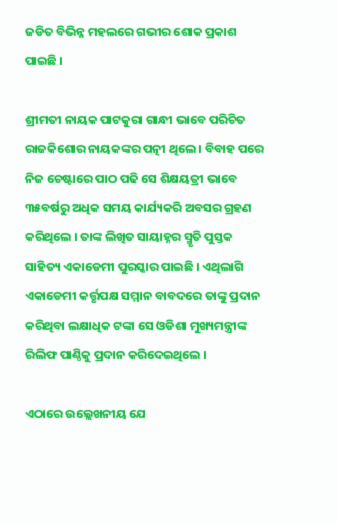ଜଡିତ ବିଭିନ୍ନ ମହଲରେ ଗଭୀର ଶୋକ ପ୍ରକାଶ ପାଇଛି ।

ଶ୍ରୀମତୀ ନାୟକ ପାଟକୁରା ଗାନ୍ଧୀ ଭାବେ ପରିଚିତ ରାଜକିଶୋର ନାୟକଙ୍କର ପତ୍ନୀ ଥିଲେ । ବିବାହ ପରେ ନିଜ ଚେଷ୍ଟାରେ ପାଠ ପଢି ସେ ଶିକ୍ଷୟତ୍ରୀ ଭାବେ ୩୫ବର୍ଷରୁ ଅଧିକ ସମୟ କାର୍ଯ୍ୟକରି ଅବସର ଗ୍ରହଣ କରିଥିଲେ । ତାଙ୍କ ଲିଖିତ ସାୟାହ୍ନର ସ୍ମୃତି ପୁସ୍ତକ ସାହିତ୍ୟ ଏକାଡେମୀ ପୁରସ୍କାର ପାଇଛି । ଏଥିଲାଗି ଏକାଡେମୀ କର୍ତ୍ତୃପକ୍ଷ ସମ୍ମାନ ବାବଦରେ ତାଙ୍କୁ ପ୍ରଦାନ କରିଥିବା ଲକ୍ଷାଧିକ ଟଙ୍କା ସେ ଓଡିଶା ମୁଖ୍ୟମନ୍ତ୍ରୀଙ୍କ ରିଲିଫ ପାଣ୍ଠିକୁ ପ୍ରଦାନ କରିଦେଇଥିଲେ ।

ଏଠାରେ ଉଲ୍ଲେଖନୀୟ ଯେ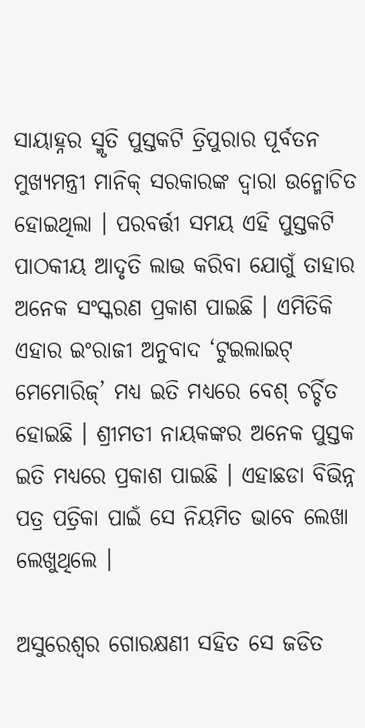ସାୟାହ୍ନର ସ୍ମୃତି ପୁସ୍ତକଟି ତ୍ରିପୁରାର ପୂର୍ବତନ ମୁଖ୍ୟମନ୍ତ୍ରୀ ମାନିକ୍‍ ସରକାରଙ୍କ ଦ୍ୱାରା ଉନ୍ମୋଚିତ ହୋଇଥିଲା । ପରବର୍ତ୍ତୀ ସମୟ ଏହି ପୁସ୍ତକଟି ପାଠକୀୟ ଆଦୃତି ଲାଭ କରିବା ଯୋଗୁଁ ତାହାର ଅନେକ ସଂସ୍କରଣ ପ୍ରକାଶ ପାଇଛି । ଏମିତିକି ଏହାର ଇଂରାଜୀ ଅନୁବାଦ ‘ଟୁଇଲାଇଟ୍‍ ମେମୋରିଜ୍‍’ ମଧ୍ୟ ଇତି ମଧ୍ୟରେ ବେଶ୍‍ ଚର୍ଚ୍ଚିତ ହୋଇଛି । ଶ୍ରୀମତୀ ନାୟକଙ୍କର ଅନେକ ପୁସ୍ତକ ଇତି ମଧ୍ୟରେ ପ୍ରକାଶ ପାଇଛି । ଏହାଛଡା ବିଭିନ୍ନ ପତ୍ର ପତ୍ରିକା ପାଇଁ ସେ ନିୟମିତ ଭାବେ ଲେଖା ଲେଖୁଥିଲେ ।

ଅସୁରେଶ୍ୱର ଗୋରକ୍ଷଣୀ ସହିତ ସେ ଜଡିତ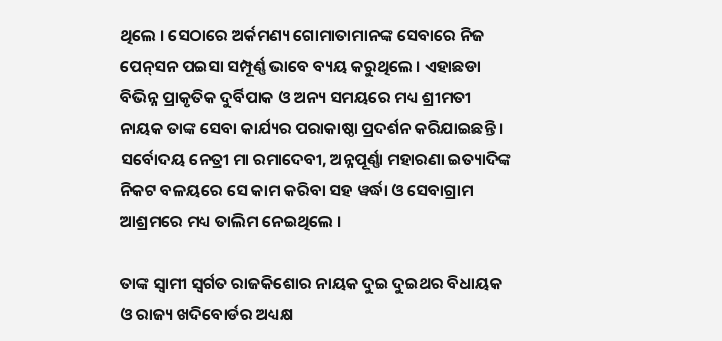ଥିଲେ । ସେଠାରେ ଅର୍କମଣ୍ୟ ଗୋମାତାମାନଙ୍କ ସେବାରେ ନିଜ ପେନ୍‍ସନ ପଇସା ସମ୍ପୂର୍ଣ୍ଣ ଭାବେ ବ୍ୟୟ କରୁଥିଲେ । ଏହାଛଡା ବିଭିନ୍ନ ପ୍ରାକୃତିକ ଦୁର୍ବିପାକ ଓ ଅନ୍ୟ ସମୟରେ ମଧ୍ୟ ଶ୍ରୀମତୀ ନାୟକ ତାଙ୍କ ସେବା କାର୍ଯ୍ୟର ପରାକାଷ୍ଠା ପ୍ରଦର୍ଶନ କରିଯାଇଛନ୍ତି । ସର୍ବୋଦୟ ନେତ୍ରୀ ମା ରମାଦେବୀ, ଅନ୍ନପୂର୍ଣ୍ଣା ମହାରଣା ଇତ୍ୟାଦିଙ୍କ ନିକଟ ବଳୟରେ ସେ କାମ କରିବା ସହ ୱର୍ଦ୍ଧା ଓ ସେବାଗ୍ରାମ ଆଶ୍ରମରେ ମଧ୍ୟ ତାଲିମ ନେଇଥିଲେ ।

ତାଙ୍କ ସ୍ୱାମୀ ସ୍ୱର୍ଗତ ରାଜକିଶୋର ନାୟକ ଦୁଇ ଦୁଇଥର ବିଧାୟକ ଓ ରାଜ୍ୟ ଖଦିବୋର୍ଡର ଅଧ୍ୟକ୍ଷ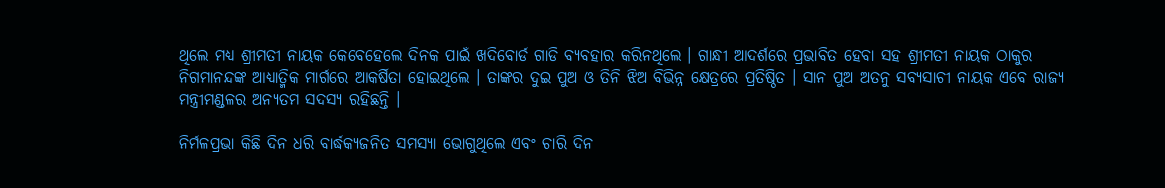ଥିଲେ ମଧ୍ୟ ଶ୍ରୀମତୀ ନାୟକ କେବେହେଲେ ଦିନକ ପାଇଁ ଖଦିବୋର୍ଡ ଗାଡି ବ୍ୟବହାର କରିନଥିଲେ । ଗାନ୍ଧୀ ଆଦର୍ଶରେ ପ୍ରଭାବିତ ହେବା ସହ ଶ୍ରୀମତୀ ନାୟକ ଠାକୁର ନିଗମାନନ୍ଦଙ୍କ ଆଧ୍ୟାତ୍ମିକ ମାର୍ଗରେ ଆକର୍ଷିତା ହୋଇଥିଲେ । ତାଙ୍କର ଦୁଇ ପୁଅ ଓ ତିନି ଝିଅ ବିଭିନ୍ନ କ୍ଷେତ୍ରରେ ପ୍ରତିଷ୍ଠିତ । ସାନ ପୁଅ ଅତନୁ ସବ୍ୟସାଚୀ ନାୟକ ଏବେ ରାଜ୍ୟ ମନ୍ତ୍ରୀମଣ୍ଡଳର ଅନ୍ୟତମ ସଦସ୍ୟ ରହିଛନ୍ତି ।

ନିର୍ମଳପ୍ରଭା କିଛି ଦିନ ଧରି ବାର୍ଦ୍ଧକ୍ୟଜନିତ ସମସ୍ୟା ଭୋଗୁଥିଲେ ଏବଂ ଚାରି ଦିନ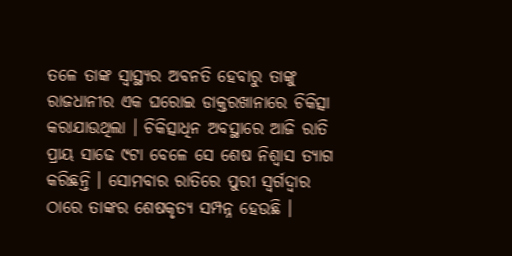ତଳେ ତାଙ୍କ ସ୍ୱାସ୍ଥ୍ୟର ଅବନତି ହେବାରୁ ତାଙ୍କୁ ରାଜଧାନୀର ଏକ ଘରୋଇ ଡାକ୍ତରଖାନାରେ ଚିକିତ୍ସା କରାଯାଉଥିଲା । ଚିକିତ୍ସାଧିନ ଅବସ୍ଥାରେ ଆଜି ରାତି ପ୍ରାୟ ସାଢେ ୯ଟା ବେଳେ ସେ ଶେଷ ନିଶ୍ୱାସ ତ୍ୟାଗ କରିଛନ୍ତି । ସୋମବାର ରାତିରେ ପୁରୀ ସ୍ୱର୍ଗଦ୍ୱାର ଠାରେ ତାଙ୍କର ଶେଷକୃତ୍ୟ ସମ୍ପନ୍ନ ହେଉଛି ।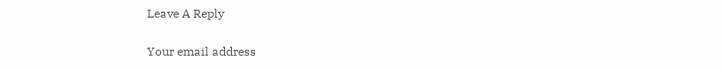Leave A Reply

Your email address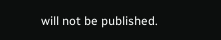will not be published.